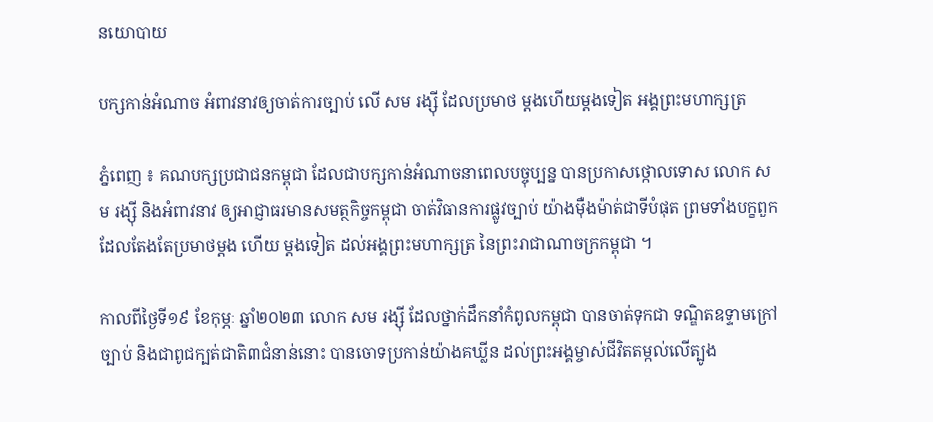នយោបាយ

បក្សកាន់អំណាច អំពាវនាវឲ្យចាត់ការច្បាប់ លើ សម រង្ស៊ី ដែលប្រមាថ ម្តងហើយម្តងទៀត អង្គព្រះមហាក្សត្រ

ភ្នំពេញ ៖ គណបក្សប្រជាជនកម្ពុជា ដែលជាបក្សកាន់អំណាចនាពេលបច្ចុប្បន្ន បានប្រកាសថ្កោលទោស លោក សម រង្ស៊ី និងអំពាវនាវ ឲ្យអាជ្ញាធរមានសមត្ថកិច្ចកម្ពុជា ចាត់វិធានការផ្លូវច្បាប់ យ៉ាងម៉ឺងម៉ាត់ជាទីបំផុត ព្រមទាំងបក្ខពួក ដែលតែងតែប្រមាថម្តង ហើយ ម្តងទៀត ដល់អង្គព្រះមហាក្សត្រ នៃព្រះរាជាណាចក្រកម្ពុជា ។

កាលពីថ្ងៃទី១៩ ខែកុម្ភៈ ឆ្នាំ២០២៣ លោក សម រង្ស៊ី ដែលថ្នាក់ដឹកនាំកំពូលកម្ពុជា បានចាត់ទុកជា ទណ្ឌិតឧទ្ទាមក្រៅច្បាប់ និងជាពូជក្បត់ជាតិ៣ជំនាន់នោះ បានចោទប្រកាន់យ៉ាងគឃ្លីន ដល់ព្រះអង្គម្ចាស់ជីវិតតម្កល់លើត្បូង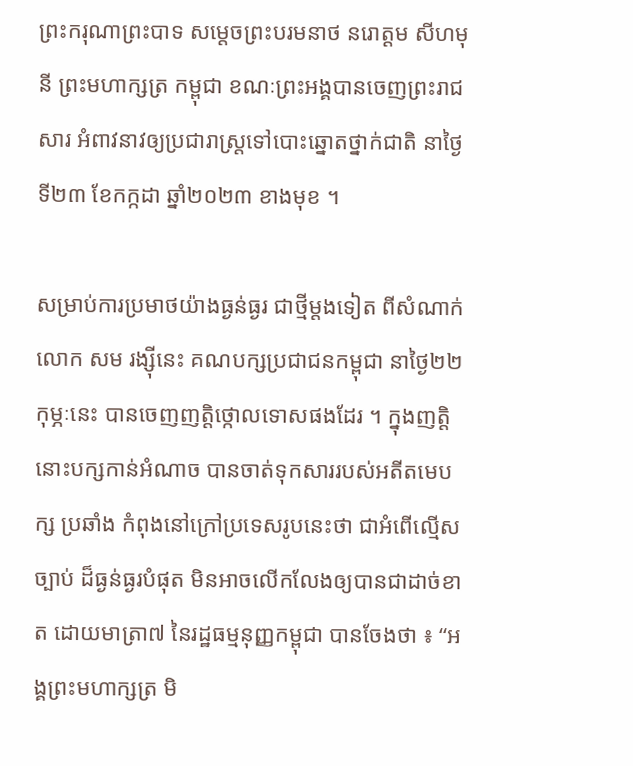ព្រះករុណាព្រះបាទ សម្តេចព្រះបរមនាថ នរោត្ដម សីហមុនី ព្រះមហាក្សត្រ កម្ពុជា ខណៈព្រះអង្គបានចេញព្រះរាជសារ អំពាវនាវឲ្យប្រជារាស្ត្រទៅបោះឆ្នោតថ្នាក់ជាតិ នាថ្ងៃទី២៣ ខែកក្កដា ឆ្នាំ២០២៣ ខាងមុខ ។

សម្រាប់ការប្រមាថយ៉ាងធ្ងន់ធ្ងរ ជាថ្មីម្តងទៀត ពីសំណាក់លោក សម រង្ស៊ីនេះ គណបក្សប្រជាជនកម្ពុជា នាថ្ងៃ២២ កុម្ភៈនេះ បានចេញញត្តិថ្កោលទោសផងដែរ ។ ក្នុងញត្តិនោះបក្សកាន់អំណាច បានចាត់ទុកសាររបស់អតីតមេបក្ស ប្រឆាំង កំពុងនៅក្រៅប្រទេសរូបនេះថា ជាអំពើល្មើសច្បាប់ ដ៏ធ្ងន់ធ្ងរបំផុត មិនអាចលើកលែងឲ្យបានជាដាច់ខាត ដោយមាត្រា៧ នៃរដ្ឋធម្មនុញ្ញកម្ពុជា បានចែងថា ៖ “អង្គព្រះមហាក្សត្រ មិ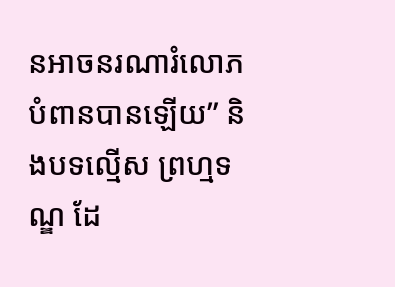នអាចនរណារំលោភបំពានបានឡើយ” និងបទល្មើស ព្រហ្មទណ្ឌ ដែ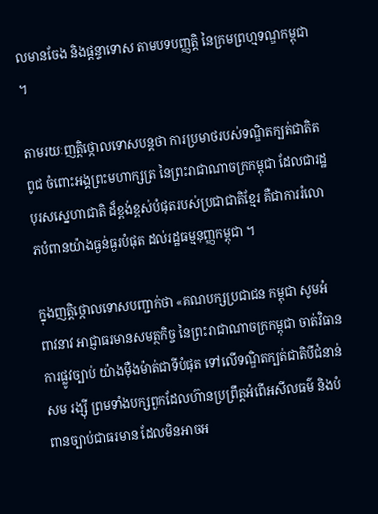លមានចែង និងផ្ដន្ទាទោស តាមបទបញ្ញត្តិ នៃក្រមព្រហ្មទណ្ឌកម្ពុជា ។

តាមរយៈញត្តិថ្កោលទោសបន្តថា ការប្រមាថរបស់ទណ្ឌិតក្បត់ជាតិតពូជ ចំពោះអង្គព្រះមហាក្សត្រ នៃព្រះរាជាណាចក្រកម្ពុជា ដែលជារដ្ឋបុរសស្នេហាជាតិ ដ៏ខ្ពង់ខ្ពស់បំផុតរបស់ប្រជាជាតិខ្មែរ គឺជាការរំលោភបំពានយ៉ាងធ្ងន់ធ្ងរបំផុត ដល់រដ្ឋធម្មនុញ្ញកម្ពុជា ។

ក្នុងញត្តិថ្កោលទោសបញ្ជាក់ថា «គណបក្សប្រជាជន កម្ពុជា សូមអំពាវនាវ អាជ្ញាធរមានសមត្ថកិច្ច នៃព្រះរាជាណាចក្រកម្ពុជា ចាត់វិធានការផ្លូវច្បាប់ យ៉ាងម៉ឺងម៉ាត់ជាទីបំផុត ទៅលើទណ្ឌិតក្បត់ជាតិបីជំនាន់ សម រង្ស៊ី ព្រមទាំងបក្សពួកដែលហ៊ានប្រព្រឹត្តអំពើអសីលធម៌ និងបំពានច្បាប់ជាធរមាន ដែលមិនអាចអ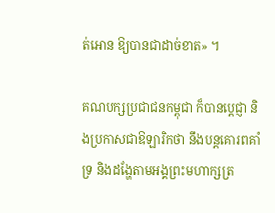ត់អោន ឱ្យបានជាដាច់ខាត» ។

គណបក្សប្រជាជនកម្ពុជា ក៏បានប្ដេជ្ញា និងប្រកាសជាឱឡារិកថា នឹងបន្តគោរពគាំទ្រ និងដង្ហែតាមអង្គព្រះមហាក្សត្រ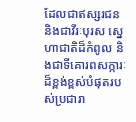ដែលជាឥស្សរជន និងជាវីរៈបុរស ស្នេហាជាតិដ៏កំពូល និងជាទីគោរពសក្ការៈដ៏ខ្ពង់ខ្ពស់បំផុតរបស់ប្រជារា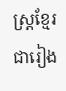ស្ត្រខ្មែរ ជារៀង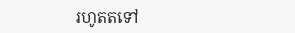រហូតតទៅ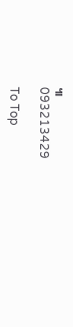៕
093213429

To Top